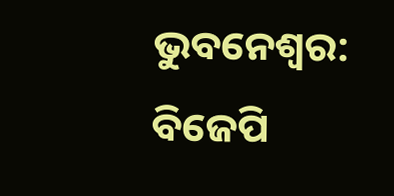ଭୁବନେଶ୍ବର: ବିଜେପି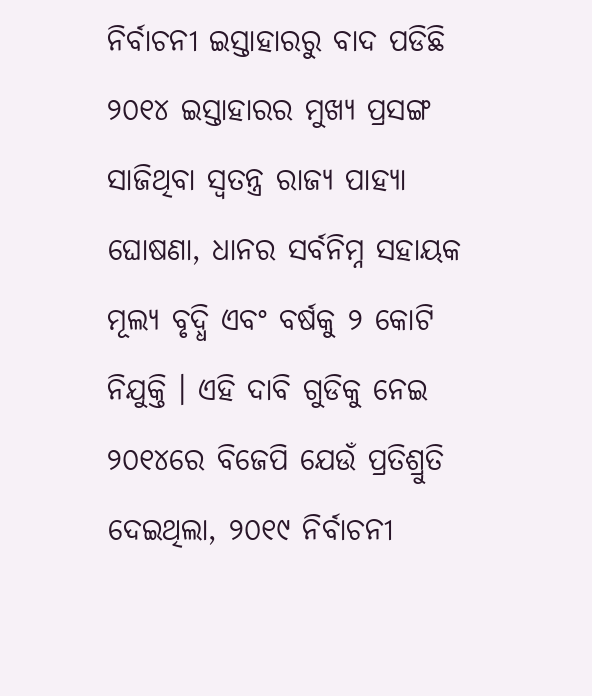ନିର୍ବାଚନୀ ଇସ୍ତାହାରରୁ ବାଦ ପଡିଛି ୨୦୧୪ ଇସ୍ତାହାରର ମୁଖ୍ୟ ପ୍ରସଙ୍ଗ ସାଜିଥିବା ସ୍ବତନ୍ତ୍ର ରାଜ୍ୟ ପାହ୍ୟା ଘୋଷଣା, ଧାନର ସର୍ବନିମ୍ନ ସହାୟକ ମୂଲ୍ୟ ବୃଦ୍ଧି ଏବଂ ବର୍ଷକୁ ୨ କୋଟି ନିଯୁକ୍ତି । ଏହି ଦାବି ଗୁଡିକୁ ନେଇ ୨୦୧୪ରେ ବିଜେପି ଯେଉଁ ପ୍ରତିଶ୍ରୁତି ଦେଇଥିଲା, ୨୦୧୯ ନିର୍ବାଚନୀ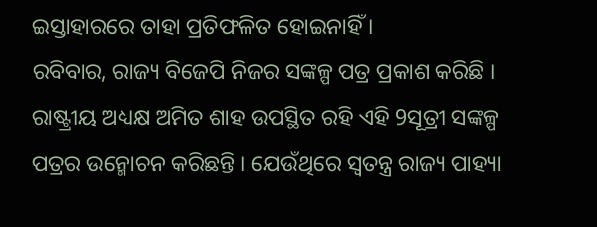ଇସ୍ତାହାରରେ ତାହା ପ୍ରତିଫଳିତ ହୋଇନାହିଁ ।
ରବିବାର, ରାଜ୍ୟ ବିଜେପି ନିଜର ସଙ୍କଳ୍ପ ପତ୍ର ପ୍ରକାଶ କରିଛି । ରାଷ୍ଟ୍ରୀୟ ଅଧ୍ୟକ୍ଷ ଅମିତ ଶାହ ଉପସ୍ଥିତ ରହି ଏହି 9ସୂତ୍ରୀ ସଙ୍କଳ୍ପ ପତ୍ରର ଉନ୍ମୋଚନ କରିଛନ୍ତି । ଯେଉଁଥିରେ ସ୍ବତନ୍ତ୍ର ରାଜ୍ୟ ପାହ୍ୟା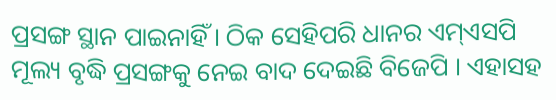ପ୍ରସଙ୍ଗ ସ୍ଥାନ ପାଇନାହିଁ । ଠିକ ସେହିପରି ଧାନର ଏମ୍ଏସପି ମୂଲ୍ୟ ବୃଦ୍ଧି ପ୍ରସଙ୍ଗକୁ ନେଇ ବାଦ ଦେଇଛି ବିଜେପି । ଏହାସହ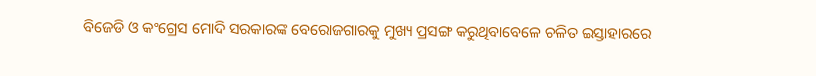ବିଜେଡି ଓ କଂଗ୍ରେସ ମୋଦି ସରକାରଙ୍କ ବେରୋଜଗାରକୁ ମୁଖ୍ୟ ପ୍ରସଙ୍ଗ କରୁଥିବାବେଳେ ଚଳିତ ଇସ୍ତାହାରରେ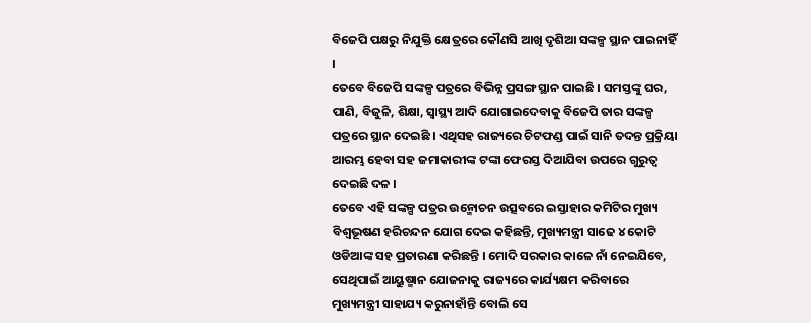ବିଜେପି ପକ୍ଷରୁ ନିଯୁକ୍ତି କ୍ଷେତ୍ରରେ କୌଣସି ଆଖି ଦୃଶିଆ ସଙ୍କଳ୍ପ ସ୍ଥାନ ପାଇନାହିଁ ।
ତେବେ ବିଜେପି ସଙ୍କଳ୍ପ ପତ୍ରରେ ବିଭିନ୍ନ ପ୍ରସଙ୍ଗ ସ୍ଥାନ ପାଇଛି । ସମସ୍ତଙ୍କୁ ଘର, ପାଣି, ବିଜୁଳି, ଶିକ୍ଷା, ସ୍ବାସ୍ଥ୍ୟ ଆଦି ଯୋଗାଇଦେବାକୁ ବିଜେପି ତାର ସଙ୍କଳ୍ପ ପତ୍ରରେ ସ୍ଥାନ ଦେଇଛି । ଏଥିସହ ରାଜ୍ୟରେ ଚିଟଫଣ୍ଡ ପାଇଁ ସାନି ତଦନ୍ତ ପ୍ରକ୍ରିୟା ଆରମ୍ଭ ହେବା ସହ ଜମାକାରୀଙ୍କ ଟଙ୍କା ଫେରସ୍ତ ଦିଆଯିବା ଉପରେ ଗୁରୁତ୍ବ ଦେଇଛି ଦଳ ।
ତେବେ ଏହି ସଙ୍କଳ୍ପ ପତ୍ରର ଉନ୍ମୋଚନ ଉତ୍ସବରେ ଇସ୍ତାହାର କମିଟିର ମୁଖ୍ୟ ବିଶ୍ବଭୂଷଣ ହରିଚନ୍ଦନ ଯୋଗ ଦେଇ କହିଛନ୍ତି, ମୁଖ୍ୟମନ୍ତ୍ରୀ ସାଢେ ୪ କୋଟି ଓଡିଆଙ୍କ ସହ ପ୍ରତାରଣା କରିଛନ୍ତି । ମୋଦି ସରକାର କାଳେ ନାଁ ନେଇଯିବେ, ସେଥିପାଇଁ ଆୟୁଷ୍ମାନ ଯୋଜନାକୁ ରାଜ୍ୟରେ କାର୍ଯ୍ୟକ୍ଷମ କରିବାରେ ମୁଖ୍ୟମନ୍ତ୍ରୀ ସାହାଯ୍ୟ କରୁନାହାଁନ୍ତି ବୋଲି ସେ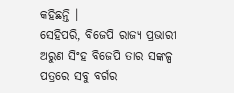କହିଛନ୍ତି ।
ସେହିପରି, ବିଜେପି ରାଜ୍ୟ ପ୍ରଭାରୀ ଅରୁଣ ସିଂହ ବିଜେପି ତାର ସଙ୍କଳ୍ପ ପତ୍ରରେ ସବୁ ବର୍ଗର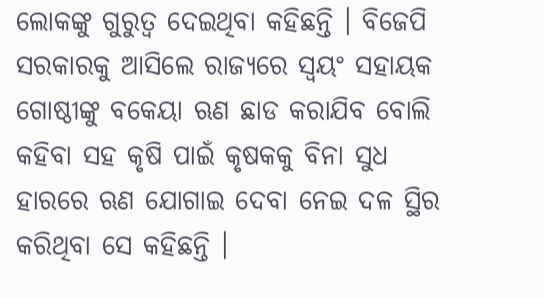ଲୋକଙ୍କୁ ଗୁରୁତ୍ବ ଦେଇଥିବା କହିଛନ୍ତି । ବିଜେପି ସରକାରକୁ ଆସିଲେ ରାଜ୍ୟରେ ସ୍ବୟଂ ସହାୟକ ଗୋଷ୍ଠୀଙ୍କୁ ବକେୟା ଋଣ ଛାଡ କରାଯିବ ବୋଲି କହିବା ସହ କୃଷି ପାଇଁ କୃଷକକୁ ବିନା ସୁଧ ହାରରେ ଋଣ ଯୋଗାଇ ଦେବା ନେଇ ଦଳ ସ୍ଥିର କରିଥିବା ସେ କହିଛନ୍ତି ।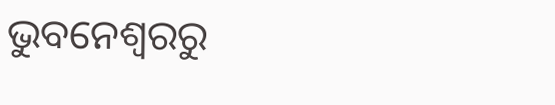ଭୁବନେଶ୍ବରରୁ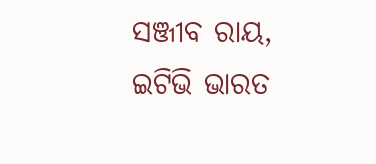ସଞ୍ଜୀବ ରାୟ, ଇଟିଭି ଭାରତ